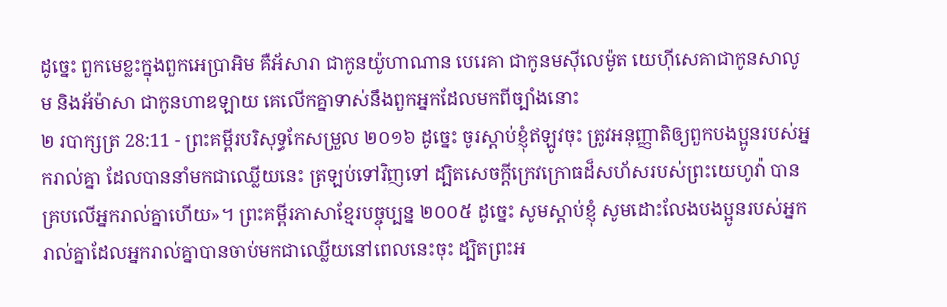ដូច្នេះ ពួកមេខ្លះក្នុងពួកអេប្រាអិម គឺអ័សារា ជាកូនយ៉ូហាណាន បេរេគា ជាកូនមស៊ីលេម៉ូត យេហ៊ីសេគាជាកូនសាលូម និងអ័ម៉ាសា ជាកូនហាឌឡាយ គេលើកគ្នាទាស់នឹងពួកអ្នកដែលមកពីច្បាំងនោះ
២ របាក្សត្រ 28:11 - ព្រះគម្ពីរបរិសុទ្ធកែសម្រួល ២០១៦ ដូច្នេះ ចូរស្តាប់ខ្ញុំឥឡូវចុះ ត្រូវអនុញ្ញាតិឲ្យពួកបងប្អូនរបស់អ្នករាល់គ្នា ដែលបាននាំមកជាឈ្លើយនេះ ត្រឡប់ទៅវិញទៅ ដ្បិតសេចក្ដីក្រេវក្រោធដ៏សហ័សរបស់ព្រះយេហូវ៉ា បានគ្របលើអ្នករាល់គ្នាហើយ»។ ព្រះគម្ពីរភាសាខ្មែរបច្ចុប្បន្ន ២០០៥ ដូច្នេះ សូមស្ដាប់ខ្ញុំ សូមដោះលែងបងប្អូនរបស់អ្នករាល់គ្នាដែលអ្នករាល់គ្នាបានចាប់មកជាឈ្លើយនៅពេលនេះចុះ ដ្បិតព្រះអ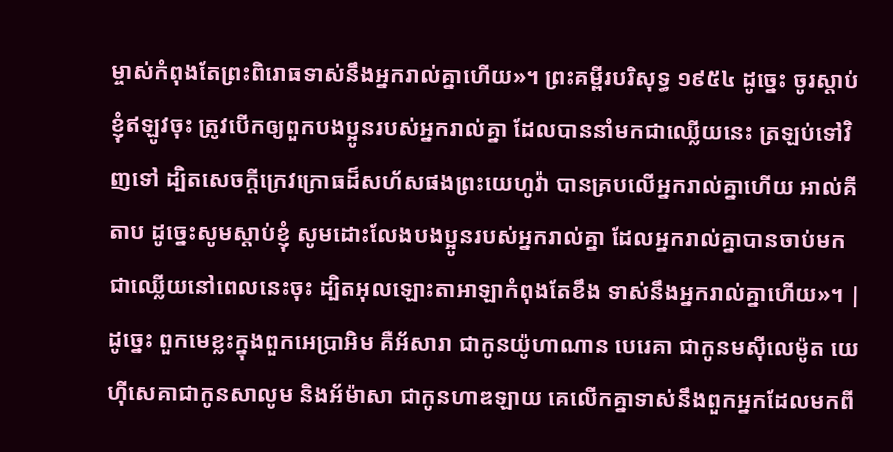ម្ចាស់កំពុងតែព្រះពិរោធទាស់នឹងអ្នករាល់គ្នាហើយ»។ ព្រះគម្ពីរបរិសុទ្ធ ១៩៥៤ ដូច្នេះ ចូរស្តាប់ខ្ញុំឥឡូវចុះ ត្រូវបើកឲ្យពួកបងប្អូនរបស់អ្នករាល់គ្នា ដែលបាននាំមកជាឈ្លើយនេះ ត្រឡប់ទៅវិញទៅ ដ្បិតសេចក្ដីក្រេវក្រោធដ៏សហ័សផងព្រះយេហូវ៉ា បានគ្របលើអ្នករាល់គ្នាហើយ អាល់គីតាប ដូច្នេះសូមស្តាប់ខ្ញុំ សូមដោះលែងបងប្អូនរបស់អ្នករាល់គ្នា ដែលអ្នករាល់គ្នាបានចាប់មកជាឈ្លើយនៅពេលនេះចុះ ដ្បិតអុលឡោះតាអាឡាកំពុងតែខឹង ទាស់នឹងអ្នករាល់គ្នាហើយ»។ |
ដូច្នេះ ពួកមេខ្លះក្នុងពួកអេប្រាអិម គឺអ័សារា ជាកូនយ៉ូហាណាន បេរេគា ជាកូនមស៊ីលេម៉ូត យេហ៊ីសេគាជាកូនសាលូម និងអ័ម៉ាសា ជាកូនហាឌឡាយ គេលើកគ្នាទាស់នឹងពួកអ្នកដែលមកពី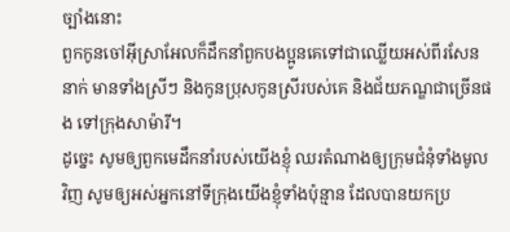ច្បាំងនោះ
ពួកកូនចៅអ៊ីស្រាអែលក៏ដឹកនាំពួកបងប្អូនគេទៅជាឈ្លើយអស់ពីរសែននាក់ មានទាំងស្រីៗ និងកូនប្រុសកូនស្រីរបស់គេ និងជ័យភណ្ឌជាច្រើនផង ទៅក្រុងសាម៉ារី។
ដូច្នេះ សូមឲ្យពួកមេដឹកនាំរបស់យើងខ្ញុំ ឈរតំណាងឲ្យក្រុមជំនុំទាំងមូលវិញ សូមឲ្យអស់អ្នកនៅទីក្រុងយើងខ្ញុំទាំងប៉ុន្មាន ដែលបានយកប្រ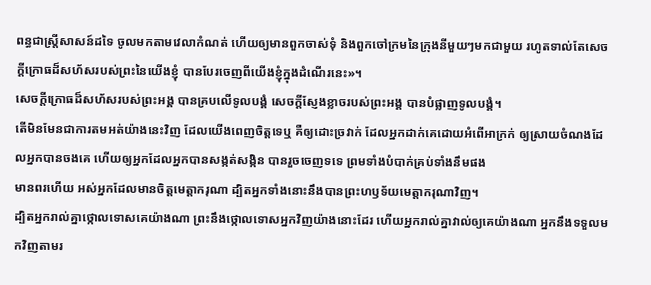ពន្ធជាស្ត្រីសាសន៍ដទៃ ចូលមកតាមវេលាកំណត់ ហើយឲ្យមានពួកចាស់ទុំ និងពួកចៅក្រមនៃក្រុងនីមួយៗមកជាមួយ រហូតទាល់តែសេចក្ដីក្រោធដ៏សហ័សរបស់ព្រះនៃយើងខ្ញុំ បានបែរចេញពីយើងខ្ញុំក្នុងដំណើរនេះ»។
សេចក្ដីក្រោធដ៏សហ័សរបស់ព្រះអង្គ បានគ្របលើទូលបង្គំ សេចក្ដីស្ញែងខ្លាចរបស់ព្រះអង្គ បានបំផ្លាញទូលបង្គំ។
តើមិនមែនជាការតមអត់យ៉ាងនេះវិញ ដែលយើងពេញចិត្តទេឬ គឺឲ្យដោះច្រវាក់ ដែលអ្នកដាក់គេដោយអំពើអាក្រក់ ឲ្យស្រាយចំណងដែលអ្នកបានចងគេ ហើយឲ្យអ្នកដែលអ្នកបានសង្កត់សង្កិន បានរួចចេញទទេ ព្រមទាំងបំបាក់គ្រប់ទាំងនឹមផង
មានពរហើយ អស់អ្នកដែលមានចិត្តមេត្តាករុណា ដ្បិតអ្នកទាំងនោះនឹងបានព្រះហឫទ័យមេត្តាករុណាវិញ។
ដ្បិតអ្នករាល់គ្នាថ្កោលទោសគេយ៉ាងណា ព្រះនឹងថ្កោលទោសអ្នកវិញយ៉ាងនោះដែរ ហើយអ្នករាល់គ្នាវាល់ឲ្យគេយ៉ាងណា អ្នកនឹងទទួលមកវិញតាមរ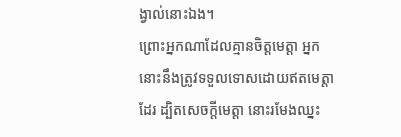ង្វាល់នោះឯង។
ព្រោះអ្នកណាដែលគ្មានចិត្តមេត្តា អ្នកនោះនឹងត្រូវទទួលទោសដោយឥតមេត្តាដែរ ដ្បិតសេចក្តីមេត្តា នោះរមែងឈ្នះ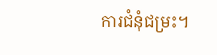ការជំនុំជម្រះ។